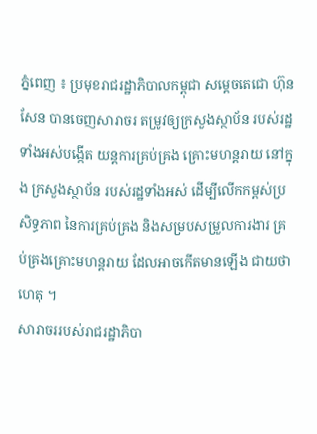ភ្នំពេញ ៖ ប្រមុខរាជរដ្ឋាភិបាលកម្ពុជា សម្តេចតេជោ ហ៊ុន សែន បានចេញសារាចរ តម្រូវឲ្យក្រសួងស្ថាប័ន របស់រដ្ឋទាំងអស់បង្កើត យន្តការគ្រប់គ្រង គ្រោះមហន្តរាយ នៅក្នុង ក្រសួងស្ថាប័ន របស់រដ្ឋទាំងអស់ ដើម្បីលើកកម្ពស់ប្រសិទ្ធភាព នៃការគ្រប់គ្រង និងសម្របសម្រួលការងារ គ្រប់គ្រងគ្រោះមហន្តរាយ ដែលអាចកើតមានឡើង ជាយថាហេតុ ។
សារាចររបស់រាជរដ្ឋាភិបា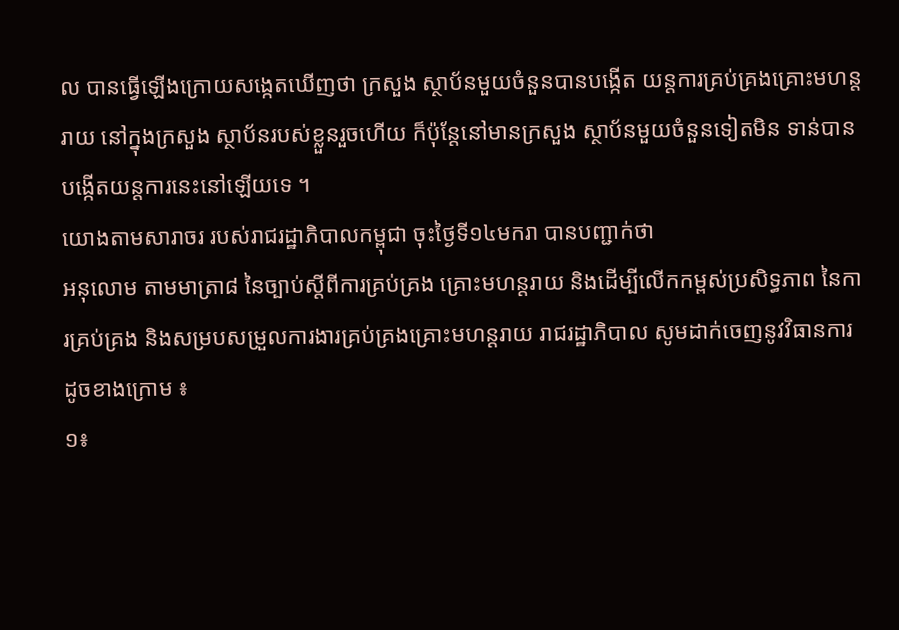ល បានធ្វើឡើងក្រោយសង្កេតឃើញថា ក្រសួង ស្ថាប័នមួយចំនួនបានបង្កើត យន្តការគ្រប់គ្រងគ្រោះមហន្តរាយ នៅក្នុងក្រសួង ស្ថាប័នរបស់ខ្លួនរួចហើយ ក៏ប៉ុន្តែនៅមានក្រសួង ស្ថាប័នមួយចំនួនទៀតមិន ទាន់បានបង្កើតយន្តការនេះនៅឡើយទេ ។
យោងតាមសារាចរ របស់រាជរដ្ឋាភិបាលកម្ពុជា ចុះថ្ងៃទី១៤មករា បានបញ្ជាក់ថា
អនុលោម តាមមាត្រា៨ នៃច្បាប់ស្តីពីការគ្រប់គ្រង គ្រោះមហន្តរាយ និងដើម្បីលើកកម្ពស់ប្រសិទ្ធភាព នៃការគ្រប់គ្រង និងសម្របសម្រួលការងារគ្រប់គ្រងគ្រោះមហន្តរាយ រាជរដ្ឋាភិបាល សូមដាក់ចេញនូវវិធានការ ដូចខាងក្រោម ៖
១៖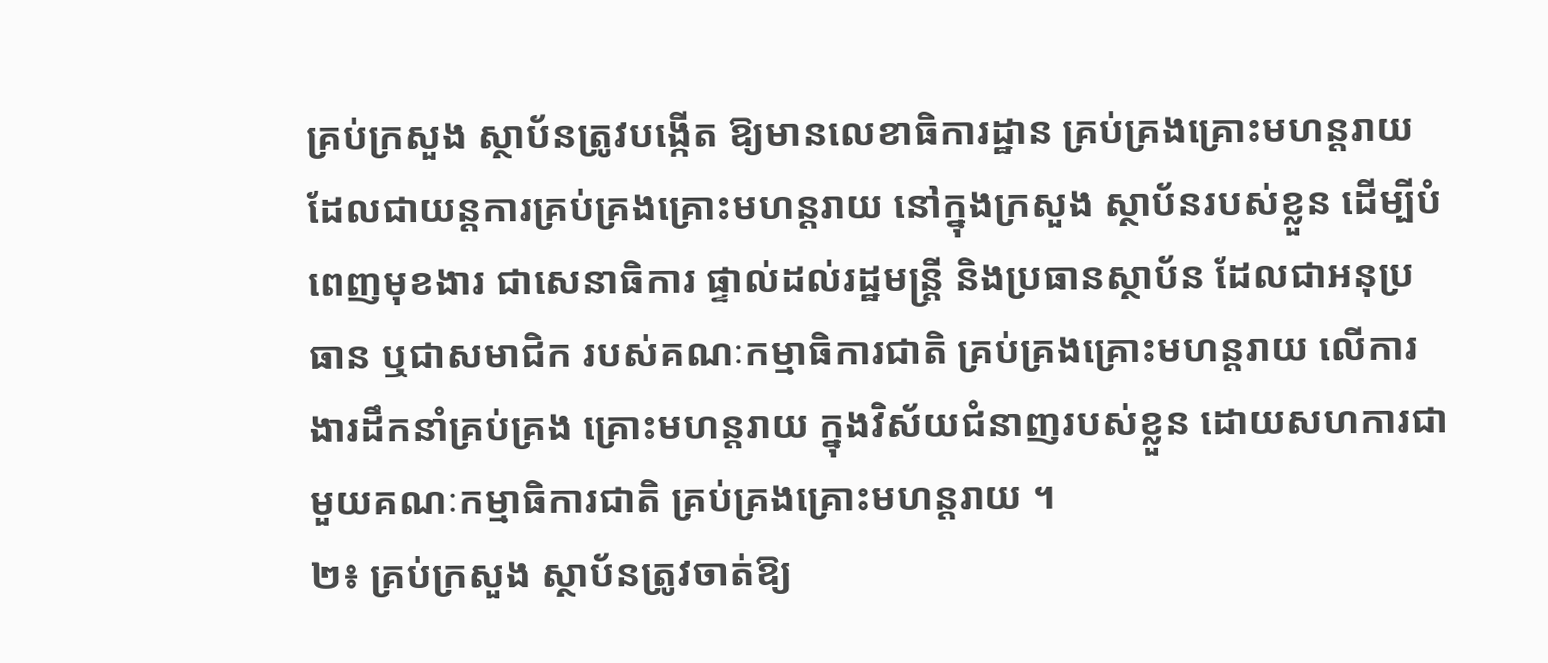គ្រប់ក្រសួង ស្ថាប័នត្រូវបង្កើត ឱ្យមានលេខាធិការដ្ឋាន គ្រប់គ្រងគ្រោះមហន្តរាយ ដែលជាយន្តការគ្រប់គ្រងគ្រោះមហន្តរាយ នៅក្នុងក្រសួង ស្ថាប័នរបស់ខ្លួន ដើម្បីបំពេញមុខងារ ជាសេនាធិការ ផ្ទាល់ដល់រដ្ឋមន្ត្រី និងប្រធានស្ថាប័ន ដែលជាអនុប្រធាន ឬជាសមាជិក របស់គណៈកម្មាធិការជាតិ គ្រប់គ្រងគ្រោះមហន្តរាយ លើការងារដឹកនាំគ្រប់គ្រង គ្រោះមហន្តរាយ ក្នុងវិស័យជំនាញរបស់ខ្លួន ដោយសហការជាមួយគណៈកម្មាធិការជាតិ គ្រប់គ្រងគ្រោះមហន្តរាយ ។
២៖ គ្រប់ក្រសួង ស្ថាប័នត្រូវចាត់ឱ្យ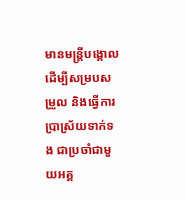មានមន្ត្រីបង្គោល ដើម្បីសម្របសម្រួល និងធ្វើការប្រាស្រ័យទាក់ទង ជាប្រចាំជាមួយអគ្គ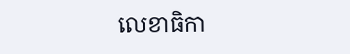លេខាធិកា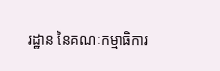រដ្ឋាន នៃគណៈកម្មាធិការ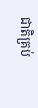ជាតិគ្រប់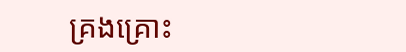គ្រងគ្រោះ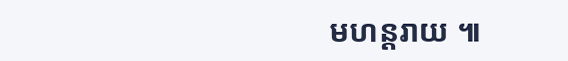មហន្តរាយ ៕